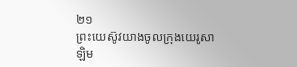២១
ព្រះយេស៊ូវយាងចូលក្រុងយេរូសាឡិម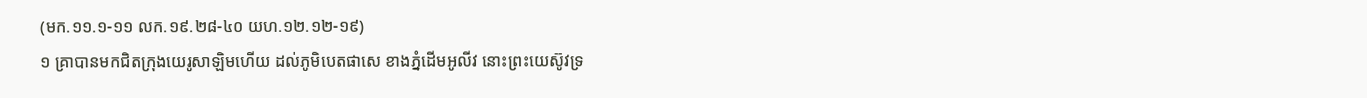(មក.១១.១-១១ លក.១៩.២៨-៤០ យហ.១២.១២-១៩)
១ គ្រាបានមកជិតក្រុងយេរូសាឡិមហើយ ដល់ភូមិបេតផាសេ ខាងភ្នំដើមអូលីវ នោះព្រះយេស៊ូវទ្រ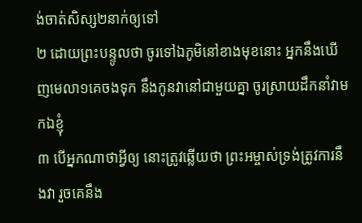ង់ចាត់សិស្ស២នាក់ឲ្យទៅ
២ ដោយព្រះបន្ទូលថា ចូរទៅឯភូមិនៅខាងមុខនោះ អ្នកនឹងឃើញមេលា១គេចងទុក នឹងកូនវានៅជាមួយគ្នា ចូរស្រាយដឹកនាំវាមកឯខ្ញុំ
៣ បើអ្នកណាថាអ្វីឲ្យ នោះត្រូវឆ្លើយថា ព្រះអម្ចាស់ទ្រង់ត្រូវការនឹងវា រួចគេនឹង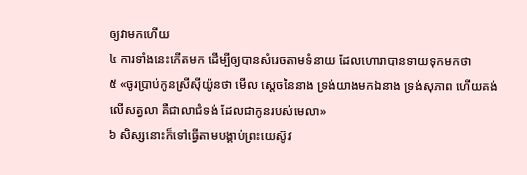ឲ្យវាមកហើយ
៤ ការទាំងនេះកើតមក ដើម្បីឲ្យបានសំរេចតាមទំនាយ ដែលហោរាបានទាយទុកមកថា
៥ «ចូរប្រាប់កូនស្រីស៊ីយ៉ូនថា មើល ស្តេចនៃនាង ទ្រង់យាងមកឯនាង ទ្រង់សុភាព ហើយគង់លើសត្វលា គឺជាលាជំទង់ ដែលជាកូនរបស់មេលា»
៦ សិស្សនោះក៏ទៅធ្វើតាមបង្គាប់ព្រះយេស៊ូវ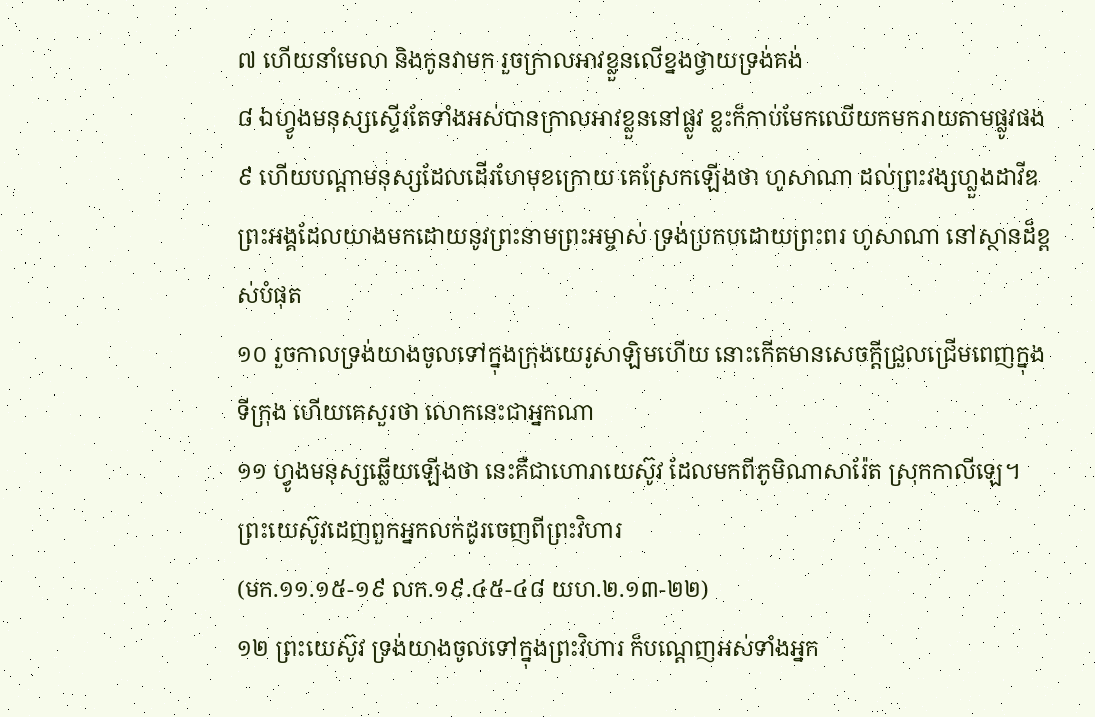៧ ហើយនាំមេលា និងកូនវាមក រួចក្រាលអាវខ្លួនលើខ្នងថ្វាយទ្រង់គង់
៨ ឯហ្វូងមនុស្សស្ទើរតែទាំងអស់បានកា្រលអាវខ្លួននៅផ្លូវ ខ្លះក៏កាប់មែកឈើយកមករាយតាមផ្លូវផង
៩ ហើយបណ្តាមនុស្សដែលដើរហែមុខក្រោយ គេស្រែកឡើងថា ហូសាណា ដល់ព្រះវង្សហ្លួងដាវីឌ ព្រះអង្គដែលយាងមកដោយនូវព្រះនាមព្រះអម្ចាស់ ទ្រង់ប្រកបដោយព្រះពរ ហូសាណា នៅស្ថានដ៏ខ្ពស់បំផុត
១០ រួចកាលទ្រង់យាងចូលទៅក្នុងក្រុងយេរូសាឡិមហើយ នោះកើតមានសេចក្តីជ្រួលជ្រើមពេញក្នុងទីក្រុង ហើយគេសួរថា លោកនេះជាអ្នកណា
១១ ហ្វូងមនុស្សឆ្លើយឡើងថា នេះគឺជាហោរាយេស៊ូវ ដែលមកពីភូមិណាសារ៉ែត ស្រុកកាលីឡេ។
ព្រះយេស៊ូវដេញពួកអ្នកលក់ដូរចេញពីព្រះវិហារ
(មក.១១.១៥-១៩ លក.១៩.៤៥-៤៨ យហ.២.១៣-២២)
១២ ព្រះយេស៊ូវ ទ្រង់យាងចូលទៅក្នុងព្រះវិហារ ក៏បណ្តេញអស់ទាំងអ្នក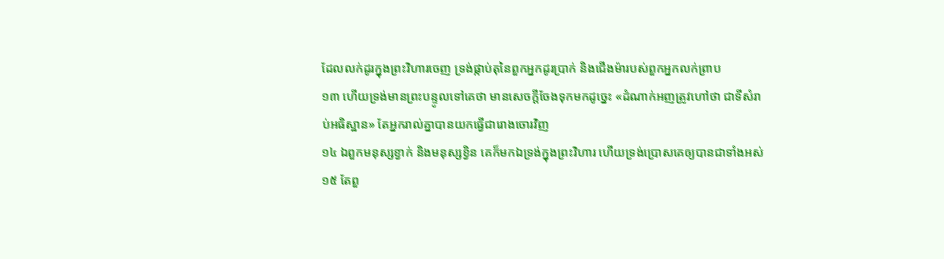ដែលលក់ដូរក្នុងព្រះវិហារចេញ ទ្រង់ផ្កាប់តុនៃពួកអ្នកដូរប្រាក់ និងជើងម៉ារបស់ពួកអ្នកលក់ព្រាប
១៣ ហើយទ្រង់មានព្រះបន្ទូលទៅគេថា មានសេចក្តីចែងទុកមកដូច្នេះ «ដំណាក់អញត្រូវហៅថា ជាទីសំរាប់អធិស្ឋាន» តែអ្នករាល់គ្នាបានយកធ្វើជារោងចោរវិញ
១៤ ឯពួកមនុស្សខ្វាក់ និងមនុស្សខ្វិន គេក៏មកឯទ្រង់ក្នុងព្រះវិហារ ហើយទ្រង់ប្រោសគេឲ្យបានជាទាំងអស់
១៥ តែពួ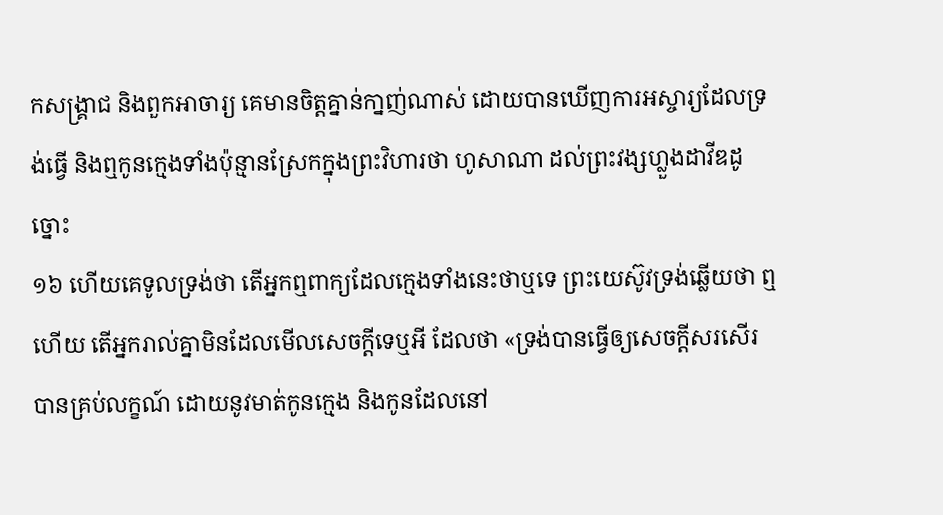កសង្គ្រាជ និងពួកអាចារ្យ គេមានចិត្តគ្នាន់កា្នញ់ណាស់ ដោយបានឃើញការអស្ចារ្យដែលទ្រង់ធ្វើ និងឮកូនក្មេងទាំងប៉ុន្មានស្រែកក្នុងព្រះវិហារថា ហូសាណា ដល់ព្រះវង្សហ្លួងដាវីឌដូច្នោះ
១៦ ហើយគេទូលទ្រង់ថា តើអ្នកឮពាក្យដែលក្មេងទាំងនេះថាឬទេ ព្រះយេស៊ូវទ្រង់ឆ្លើយថា ឮហើយ តើអ្នករាល់គ្នាមិនដែលមើលសេចក្តីទេឬអី ដែលថា «ទ្រង់បានធ្វើឲ្យសេចក្តីសរសើរបានគ្រប់លក្ខណ៍ ដោយនូវមាត់កូនក្មេង និងកូនដែលនៅ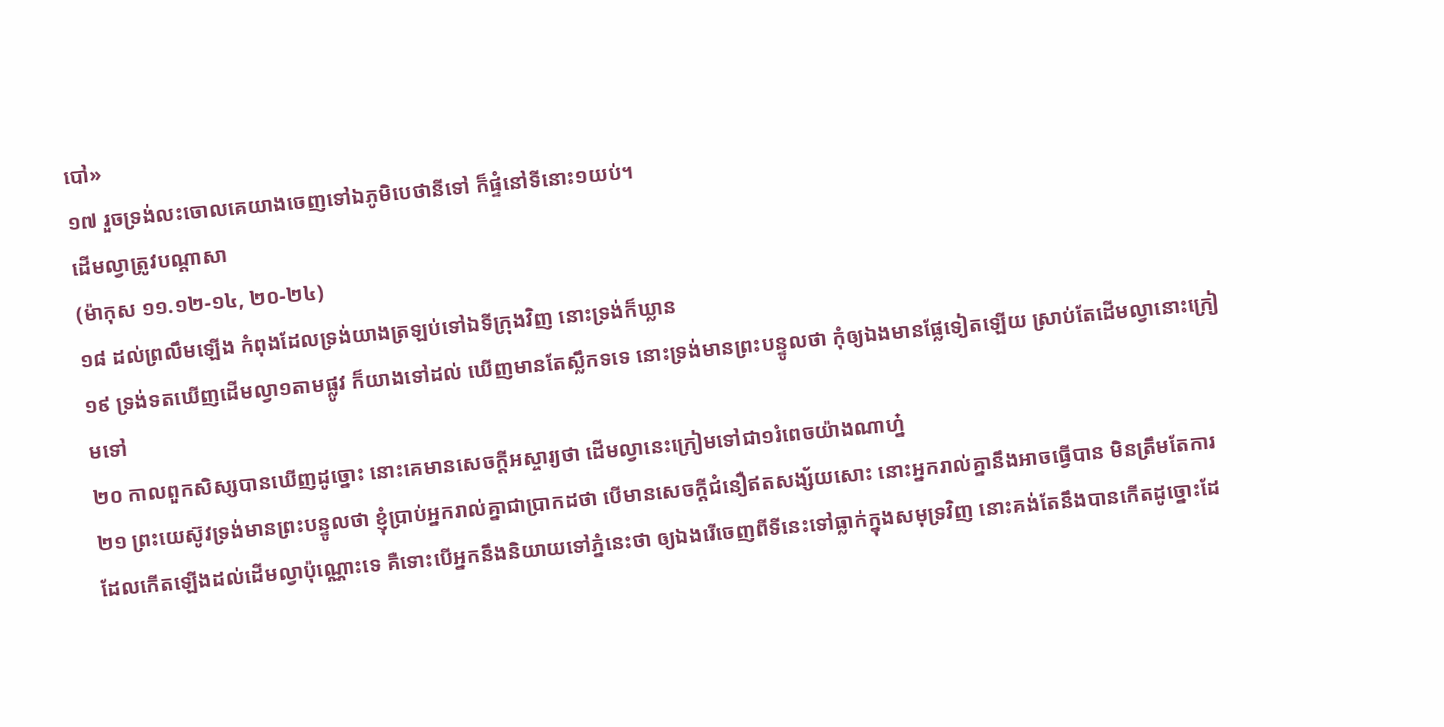បៅ»
១៧ រួចទ្រង់លះចោលគេយាងចេញទៅឯភូមិបេថានីទៅ ក៏ផ្ទំនៅទីនោះ១យប់។
ដើមល្វាត្រូវបណ្តាសា
(ម៉ាកុស ១១.១២-១៤, ២០-២៤)
១៨ ដល់ព្រលឹមឡើង កំពុងដែលទ្រង់យាងត្រឡប់ទៅឯទីក្រុងវិញ នោះទ្រង់ក៏ឃ្លាន
១៩ ទ្រង់ទតឃើញដើមល្វា១តាមផ្លូវ ក៏យាងទៅដល់ ឃើញមានតែស្លឹកទទេ នោះទ្រង់មានព្រះបន្ទូលថា កុំឲ្យឯងមានផ្លែទៀតឡើយ ស្រាប់តែដើមល្វានោះក្រៀមទៅ
២០ កាលពួកសិស្សបានឃើញដូច្នោះ នោះគេមានសេចក្តីអស្ចារ្យថា ដើមល្វានេះក្រៀមទៅជា១រំពេចយ៉ាងណាហ្ន៎
២១ ព្រះយេស៊ូវទ្រង់មានព្រះបន្ទូលថា ខ្ញុំប្រាប់អ្នករាល់គ្នាជាប្រាកដថា បើមានសេចក្តីជំនឿឥតសង្ស័យសោះ នោះអ្នករាល់គ្នានឹងអាចធ្វើបាន មិនត្រឹមតែការដែលកើតឡើងដល់ដើមល្វាប៉ុណ្ណោះទេ គឺទោះបើអ្នកនឹងនិយាយទៅភ្នំនេះថា ឲ្យឯងរើចេញពីទីនេះទៅធ្លាក់ក្នុងសមុទ្រវិញ នោះគង់តែនឹងបានកើតដូច្នោះដែ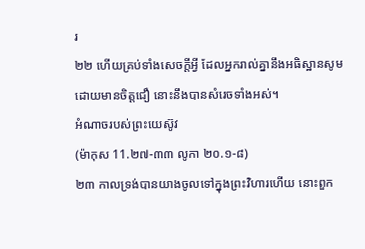រ
២២ ហើយគ្រប់ទាំងសេចក្តីអ្វី ដែលអ្នករាល់គ្នានឹងអធិស្ឋានសូម ដោយមានចិត្តជឿ នោះនឹងបានសំរេចទាំងអស់។
អំណាចរបស់ព្រះយេស៊ូវ
(ម៉ាកុស 11.២៧-៣៣ លូកា ២០.១-៨)
២៣ កាលទ្រង់បានយាងចូលទៅក្នុងព្រះវិហារហើយ នោះពួក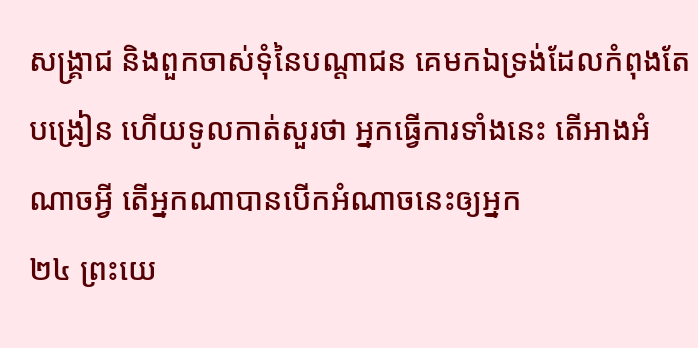សង្គ្រាជ និងពួកចាស់ទុំនៃបណ្តាជន គេមកឯទ្រង់ដែលកំពុងតែបង្រៀន ហើយទូលកាត់សួរថា អ្នកធ្វើការទាំងនេះ តើអាងអំណាចអ្វី តើអ្នកណាបានបើកអំណាចនេះឲ្យអ្នក
២៤ ព្រះយេ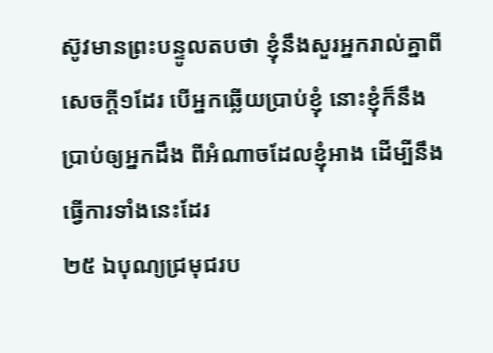ស៊ូវមានព្រះបន្ទូលតបថា ខ្ញុំនឹងសួរអ្នករាល់គ្នាពីសេចក្តី១ដែរ បើអ្នកឆ្លើយប្រាប់ខ្ញុំ នោះខ្ញុំក៏នឹងប្រាប់ឲ្យអ្នកដឹង ពីអំណាចដែលខ្ញុំអាង ដើម្បីនឹងធ្វើការទាំងនេះដែរ
២៥ ឯបុណ្យជ្រមុជរប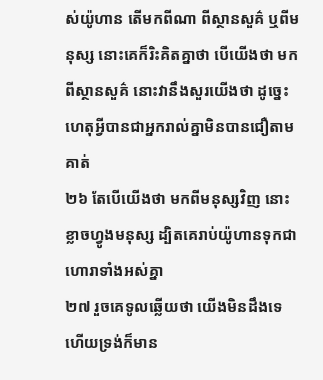ស់យ៉ូហាន តើមកពីណា ពីស្ថានសួគ៌ ឬពីមនុស្ស នោះគេក៏រិះគិតគ្នាថា បើយើងថា មកពីស្ថានសួគ៌ នោះវានឹងសួរយើងថា ដូច្នេះ ហេតុអ្វីបានជាអ្នករាល់គ្នាមិនបានជឿតាមគាត់
២៦ តែបើយើងថា មកពីមនុស្សវិញ នោះខ្លាចហ្វូងមនុស្ស ដ្បិតគេរាប់យ៉ូហានទុកជាហោរាទាំងអស់គ្នា
២៧ រួចគេទូលឆ្លើយថា យើងមិនដឹងទេ ហើយទ្រង់ក៏មាន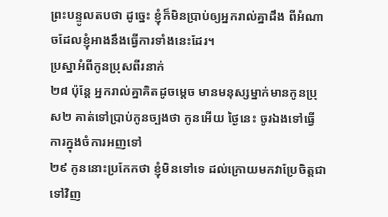ព្រះបន្ទូលតបថា ដូច្នេះ ខ្ញុំក៏មិនប្រាប់ឲ្យអ្នករាល់គ្នាដឹង ពីអំណាចដែលខ្ញុំអាងនឹងធ្វើការទាំងនេះដែរ។
ប្រស្នាអំពីកូនប្រុសពីរនាក់
២៨ ប៉ុន្តែ អ្នករាល់គ្នាគិតដូចម្តេច មានមនុស្សម្នាក់មានកូនប្រុស២ គាត់ទៅប្រាប់កូនច្បងថា កូនអើយ ថ្ងៃនេះ ចូរឯងទៅធ្វើការក្នុងចំការអញទៅ
២៩ កូននោះប្រកែកថា ខ្ញុំមិនទៅទេ ដល់ក្រោយមកវាប្រែចិត្តជាទៅវិញ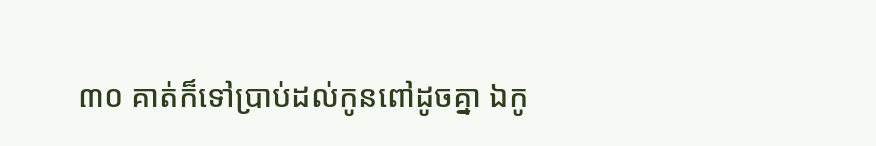៣០ គាត់ក៏ទៅប្រាប់ដល់កូនពៅដូចគ្នា ឯកូ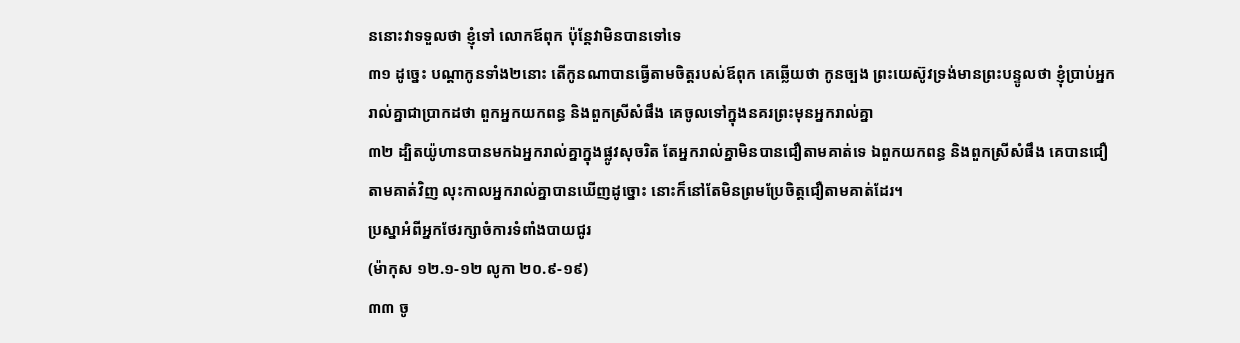ននោះវាទទួលថា ខ្ញុំទៅ លោកឪពុក ប៉ុន្តែវាមិនបានទៅទេ
៣១ ដូច្នេះ បណ្តាកូនទាំង២នោះ តើកូនណាបានធ្វើតាមចិត្តរបស់ឪពុក គេឆ្លើយថា កូនច្បង ព្រះយេស៊ូវទ្រង់មានព្រះបន្ទូលថា ខ្ញុំប្រាប់អ្នករាល់គ្នាជាប្រាកដថា ពួកអ្នកយកពន្ធ និងពួកស្រីសំផឹង គេចូលទៅក្នុងនគរព្រះមុនអ្នករាល់គ្នា
៣២ ដ្បិតយ៉ូហានបានមកឯអ្នករាល់គ្នាក្នុងផ្លូវសុចរិត តែអ្នករាល់គ្នាមិនបានជឿតាមគាត់ទេ ឯពួកយកពន្ធ និងពួកស្រីសំផឹង គេបានជឿតាមគាត់វិញ លុះកាលអ្នករាល់គ្នាបានឃើញដូច្នោះ នោះក៏នៅតែមិនព្រមប្រែចិត្តជឿតាមគាត់ដែរ។
ប្រស្នាអំពីអ្នកថែរក្សាចំការទំពាំងបាយជូរ
(ម៉ាកុស ១២.១-១២ លូកា ២០.៩-១៩)
៣៣ ចូ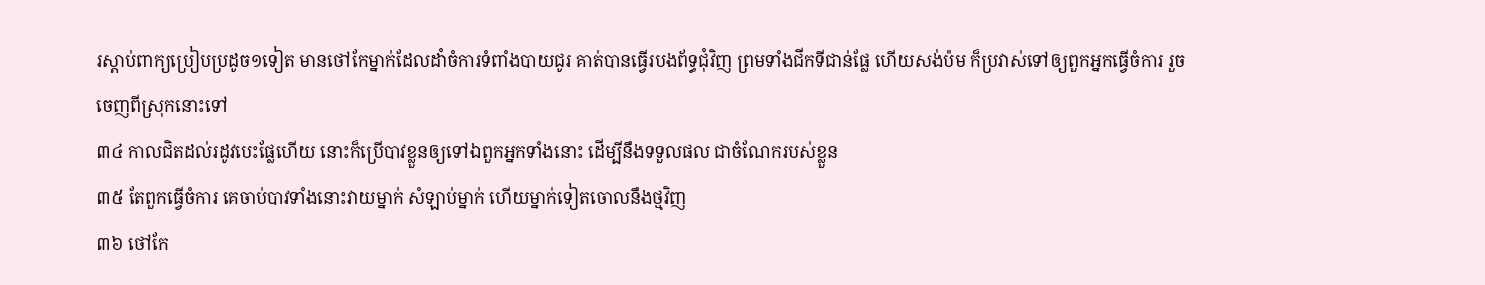រស្តាប់ពាក្យប្រៀបប្រដូច១ទៀត មានថៅកែម្នាក់ដែលដាំចំការទំពាំងបាយជូរ គាត់បានធ្វើរបងព័ទ្ធជុំវិញ ព្រមទាំងជីកទីជាន់ផ្លែ ហើយសង់ប៉ម ក៏ប្រវាស់ទៅឲ្យពួកអ្នកធ្វើចំការ រួចចេញពីស្រុកនោះទៅ
៣៤ កាលជិតដល់រដូវបេះផ្លែហើយ នោះក៏ប្រើបាវខ្លួនឲ្យទៅឯពួកអ្នកទាំងនោះ ដើម្បីនឹងទទួលផល ជាចំណែករបស់ខ្លួន
៣៥ តែពួកធ្វើចំការ គេចាប់បាវទាំងនោះវាយម្នាក់ សំឡាប់ម្នាក់ ហើយម្នាក់ទៀតចោលនឹងថ្មវិញ
៣៦ ថៅកែ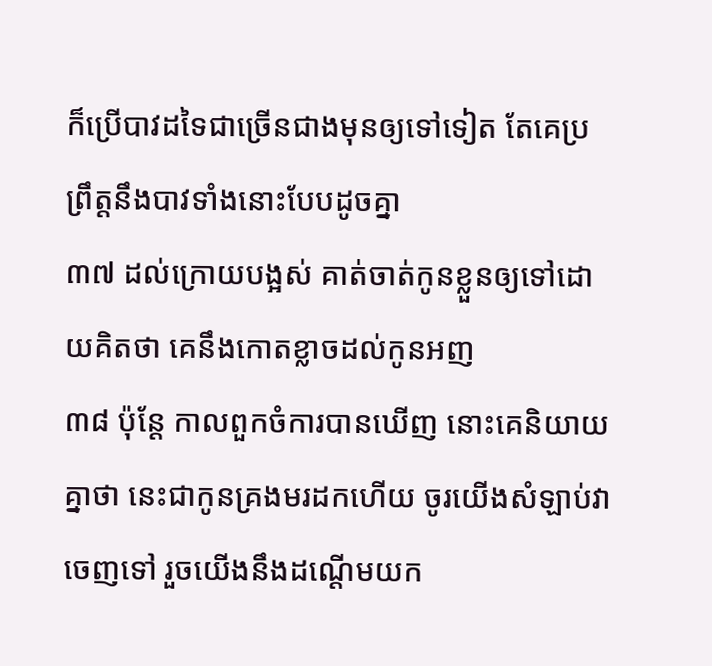ក៏ប្រើបាវដទៃជាច្រើនជាងមុនឲ្យទៅទៀត តែគេប្រព្រឹត្តនឹងបាវទាំងនោះបែបដូចគ្នា
៣៧ ដល់ក្រោយបង្អស់ គាត់ចាត់កូនខ្លួនឲ្យទៅដោយគិតថា គេនឹងកោតខ្លាចដល់កូនអញ
៣៨ ប៉ុន្តែ កាលពួកចំការបានឃើញ នោះគេនិយាយគ្នាថា នេះជាកូនគ្រងមរដកហើយ ចូរយើងសំឡាប់វាចេញទៅ រួចយើងនឹងដណ្តើមយក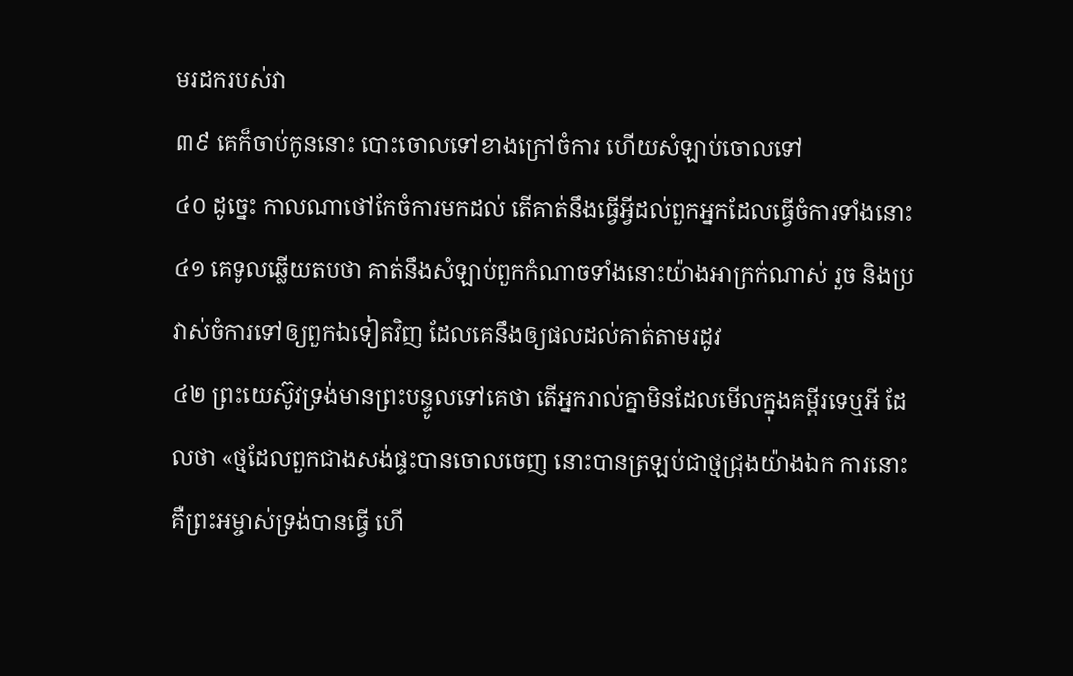មរដករបស់វា
៣៩ គេក៏ចាប់កូននោះ បោះចោលទៅខាងក្រៅចំការ ហើយសំឡាប់ចោលទៅ
៤០ ដូច្នេះ កាលណាថៅកែចំការមកដល់ តើគាត់នឹងធ្វើអ្វីដល់ពួកអ្នកដែលធ្វើចំការទាំងនោះ
៤១ គេទូលឆ្លើយតបថា គាត់នឹងសំឡាប់ពួកកំណាចទាំងនោះយ៉ាងអាក្រក់ណាស់ រួច និងប្រវាស់ចំការទៅឲ្យពួកឯទៀតវិញ ដែលគេនឹងឲ្យផលដល់គាត់តាមរដូវ
៤២ ព្រះយេស៊ូវទ្រង់មានព្រះបន្ទូលទៅគេថា តើអ្នករាល់គ្នាមិនដែលមើលក្នុងគម្ពីរទេឬអី ដែលថា «ថ្មដែលពួកជាងសង់ផ្ទះបានចោលចេញ នោះបានត្រឡប់ជាថ្មជ្រុងយ៉ាងឯក ការនោះគឺព្រះអម្ចាស់ទ្រង់បានធ្វើ ហើ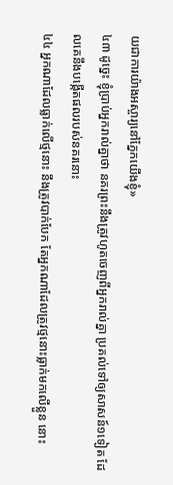យជាការយ៉ាងអស្ចារ្យនៅភ្នែកយើងខ្ញុំ»
៤៣ ដូច្នេះ ខ្ញុំប្រាប់អ្នករាល់គ្នាថា នគរព្រះនឹងត្រូវហូតចេញពីអ្នករាល់គ្នា ប្រគល់ទៅឲ្យសាសន៍១ទៀត ដែលគេនឹងបង្កើតផលរបស់នគរនោះ
៤៤ អ្នកណាដែលធ្លាក់លើថ្មនោះ នឹងត្រូវបាក់បែក តែអ្នកណាដែលត្រូវថ្មនោះធ្លាក់មកលើខ្លួន នោះ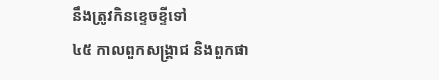នឹងត្រូវកិនខ្ទេចខ្ទីទៅ
៤៥ កាលពួកសង្គ្រាជ និងពួកផា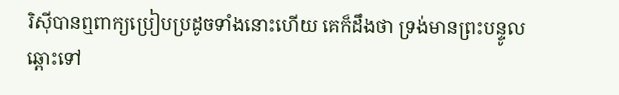រិស៊ីបានឮពាក្យប្រៀបប្រដូចទាំងនោះហើយ គេក៏ដឹងថា ទ្រង់មានព្រះបន្ទូលឆ្ពោះទៅ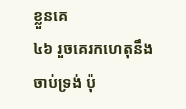ខ្លួនគេ
៤៦ រួចគេរកហេតុនឹងចាប់ទ្រង់ ប៉ុ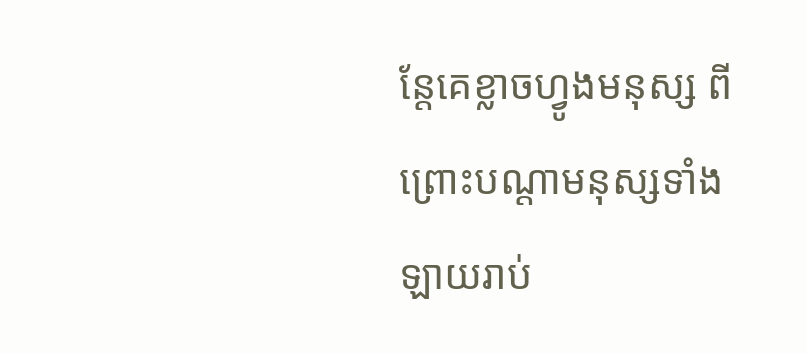ន្តែគេខ្លាចហ្វូងមនុស្ស ពីព្រោះបណ្តាមនុស្សទាំងឡាយរាប់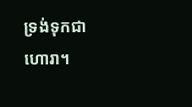ទ្រង់ទុកជាហោរា។